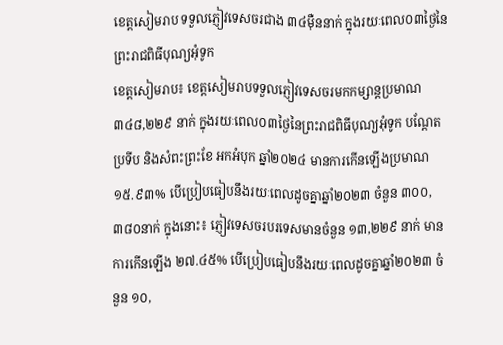ខេត្តសៀមរាប ទទួលភ្ញៀវទេសចរជាង ៣៤ម៉ឺននាក់ ក្នុងរយៈពេល០៣ថ្ងៃនៃព្រះរាជពិធីបុណ្យអុំទូក
ខេត្តសៀមរាប៖ ខេត្តសៀមរាបទទួលភ្ញៀវទេសចរមកកម្សាន្តប្រមាណ ៣៤៨,២២៩ នាក់ ក្នុងរយៈពេល០៣ថ្ងៃនៃព្រះរាជពិធីបុណ្យអុំទូក បណ្តែតប្រទីប និងសំពះព្រះខែ អកអំបុក ឆ្នាំ២០២៤ មានការកើនឡើងប្រមាណ ១៥.៩៣% បើប្រៀបធៀបនឹងរយៈពេលដូចគ្នាឆ្នាំ២០២៣ ចំនួន ៣០០,៣៨០នាក់ ក្នុងនោះ៖ ភ្ញៀវទេសចរបរទេសមានចំនួន ១៣,២២៩ នាក់ មានការកើនឡើង ២៧.៤៥% បើប្រៀបធៀបនឹងរយៈពេលដូចគ្នាឆ្នាំ២០២៣ ចំនួន ១០,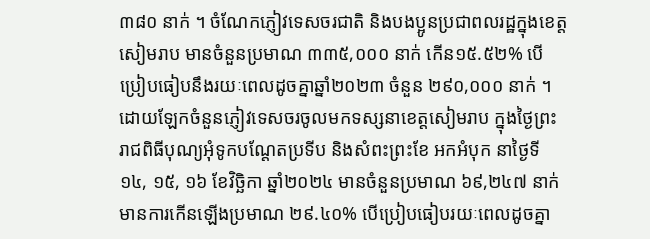៣៨០ នាក់ ។ ចំណែកភ្ញៀវទេសចរជាតិ និងបងប្អូនប្រជាពលរដ្ឋក្នុងខេត្តសៀមរាប មានចំនួនប្រមាណ ៣៣៥,០០០ នាក់ កើន១៥.៥២% បើប្រៀបធៀបនឹងរយៈពេលដូចគ្នាឆ្នាំ២០២៣ ចំនួន ២៩០,០០០ នាក់ ។
ដោយឡែកចំនួនភ្ញៀវទេសចរចូលមកទស្សនាខេត្តសៀមរាប ក្នុងថ្ងៃព្រះរាជពិធីបុណ្យអុំទូកបណ្តែតប្រទីប និងសំពះព្រះខែ អកអំបុក នាថ្ងៃទី១៤, ១៥, ១៦ ខែវិច្ឆិកា ឆ្នាំ២០២៤ មានចំនួនប្រមាណ ៦៩,២៤៧ នាក់ មានការកើនឡើងប្រមាណ ២៩.៤០% បើប្រៀបធៀបរយៈពេលដូចគ្នា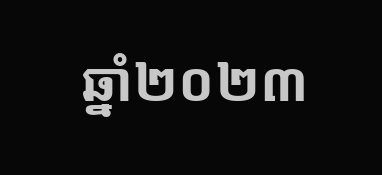ឆ្នាំ២០២៣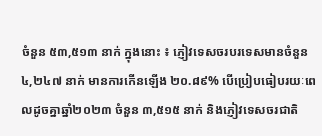ចំនួន ៥៣,៥១៣ នាក់ ក្នុងនោះ ៖ ភ្ញៀវទេសចរបរទេសមានចំនួន ៤,២៤៧ នាក់ មានការកើនឡើង ២០.៨៩% បើប្រៀបធៀបរយៈពេលដូចគ្នាឆ្នាំ២០២៣ ចំនួន ៣,៥១៥ នាក់ និងភ្ញៀវទេសចរជាតិ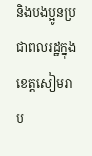និងបងប្អូនប្រជាពលរដ្ឋក្នុងខេត្តសៀមរាប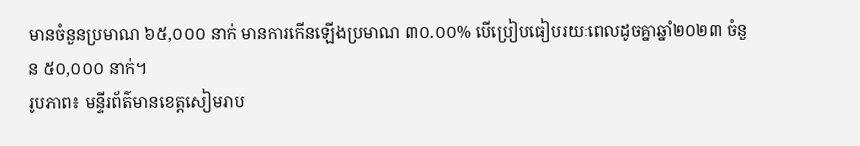មានចំនួនប្រមាណ ៦៥,០០០ នាក់ មានការកើនឡើងប្រមាណ ៣០.០០% បើប្រៀបធៀបរយៈពេលដូចគ្នាឆ្នាំ២០២៣ ចំនួន ៥០,០០០ នាក់។
រូបភាព៖ មន្ទីរព័ត៌មានខេត្តសៀមរាប